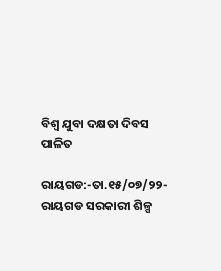ବିଶ୍ୱ ଯୁବା ଦକ୍ଷତା ଦିବସ ପାଳିତ

ରାୟଗଡ:-ତା.୧୫/୦୭/୨୨-ରାୟଗଡ ସରକାରୀ ଶିଳ୍ପ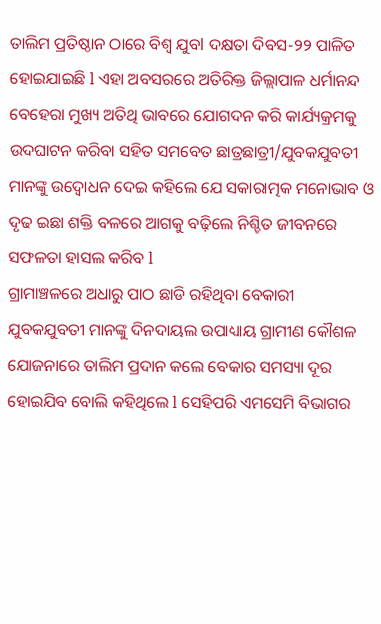ତାଲିମ ପ୍ରତିଷ୍ଠାନ ଠାରେ ବିଶ୍ୱ ଯୁବl ଦକ୍ଷତା ଦିବସ-୨୨ ପାଳିତ ହୋଇଯାଇଛି l ଏହା ଅବସରରେ ଅତିରିକ୍ତ ଜିଲ୍ଲାପାଳ ଧର୍ମାନନ୍ଦ ବେହେରା ମୁଖ୍ୟ ଅତିଥି ଭାବରେ ଯୋଗଦନ କରି କାର୍ଯ୍ୟକ୍ରମକୁ ଉଦଘାଟନ କରିବା ସହିତ ସମବେତ ଛାତ୍ରଛାତ୍ରୀ/ଯୁବକଯୁବତୀ ମାନଙ୍କୁ ଉଦ୍ବୋଧନ ଦେଇ କହିଲେ ଯେ ସକାରାତ୍ମକ ମନୋଭାବ ଓ ଦୃଢ ଇଛା ଶକ୍ତି ବଳରେ ଆଗକୁ ବଢ଼ିଲେ ନିଶ୍ଚିତ ଜୀବନରେ ସଫଳତା ହାସଲ କରିବ l
ଗ୍ରାମାଞ୍ଚଳରେ ଅଧାରୁ ପାଠ ଛାଡି ରହିଥିବା ବେକାରୀ ଯୁବକଯୁବତୀ ମାନଙ୍କୁ ଦିନଦାୟଲ ଉପାଧ୍ୟାୟ ଗ୍ରାମୀଣ କୌଶଳ ଯୋଜନାରେ ତାଲିମ ପ୍ରଦାନ କଲେ ବେକାର ସମସ୍ୟା ଦୂର ହୋଇଯିବ ବୋଲି କହିଥିଲେ l ସେହିପରି ଏମସେମି ବିଭାଗର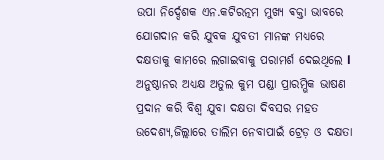ଉପା ନିର୍ଦ୍ଦେଶକ ଏନ.କଟିରତ୍ନମ ମୁଖ୍ୟ ଵକ୍ତା ଭାବରେ ଯୋଗଦାନ କରି ଯୁବକ ଯୁବତୀ ମାନଙ୍କ ମଧ୍ୟରେ ଦକ୍ଷତାକୁ କାମରେ ଲଗାଇବାକୁ ପରାମର୍ଶ ଦେଇଥିଲେ l ଅନୁଷ୍ଠାନର ଅଧ୍ୟକ୍ଷ ଅତୁଲ କୁମ ପଣ୍ଡା ପ୍ରାରମ୍ଭିକ ଭାଷଣ ପ୍ରଦାନ କରି ବିଶ୍ୱ ଯୁବା ଦକ୍ଷତା ଦିବସର ମହତ ଉଦେଶ୍ୟ,ଜିଲ୍ଲାରେ ତାଲିମ ନେବାପାଇଁ ଟ୍ରେଡ଼ ଓ ଦକ୍ଷତା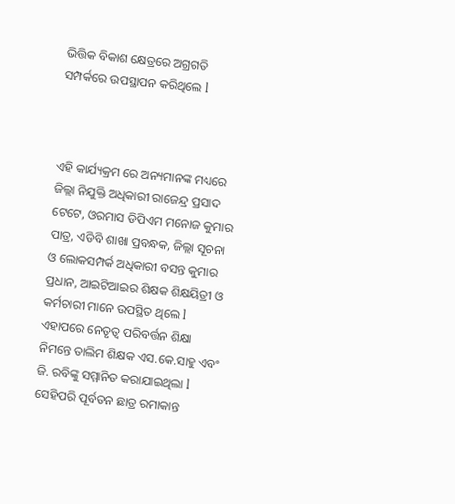ଭିତ୍ତିକ ବିକାଶ କ୍ଷେତ୍ରରେ ଅଗ୍ରଗତି ସମ୍ପର୍କରେ ଉପସ୍ଥାପନ କରିଥିଲେ l



ଏହି କାର୍ଯ୍ୟକ୍ରମ ରେ ଅନ୍ୟମାନଙ୍କ ମଧ୍ୟରେ ଜିଲ୍ଲା ନିଯୁକ୍ତି ଅଧିକାରୀ ରାଜେନ୍ଦ୍ର ପ୍ରସାଦ ଟେଟେ, ଓରମାସ ଡିପିଏମ ମନୋଜ କୁମାର ପାତ୍ର, ଏଡିବି ଶାଖା ପ୍ରବନ୍ଧକ, ଜିଲ୍ଲା ସୂଚନା ଓ ଲୋକସମ୍ପର୍କ ଅଧିକାରୀ ବସନ୍ତ କୁମାର ପ୍ରଧାନ, ଆଇଟିଆଇର ଶିକ୍ଷକ ଶିକ୍ଷୟିତ୍ରୀ ଓ କର୍ମଚାରୀ ମାନେ ଉପସ୍ଥିତ ଥିଲେ l
ଏହାପରେ ନେତୃତ୍ୱ ପରିବର୍ତ୍ତନ ଶିକ୍ଷା ନିମନ୍ତେ ତାଲିମ ଶିକ୍ଷକ ଏସ.କେ.ସାହୁ ଏବଂ ଜି. ରବିଙ୍କୁ ସମ୍ମାନିତ କରାଯାଇଥିଲା l ସେହିପରି ପୂର୍ବତନ ଛାତ୍ର ରମାକାନ୍ତ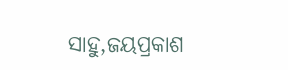ସାହୁ,ଜୟପ୍ରକାଶ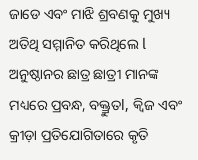ଜାଡେ ଏବଂ ମାଝି ଶ୍ରବଣକୁ ମୁଖ୍ୟ ଅତିଥି ସମ୍ମାନିତ କରିଥିଲେ l ଅନୁଷ୍ଠାନର ଛାତ୍ର ଛାତ୍ରୀ ମାନଙ୍କ ମଧ୍ୟରେ ପ୍ରବନ୍ଧ, ବକ୍ତ୍ରୁତl, କ୍ୱିଜ ଏବଂ କ୍ରୀଡ଼ା ପ୍ରତିଯୋଗିତାରେ କୃତି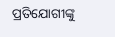ପ୍ରତିଯୋଗୀଙ୍କୁ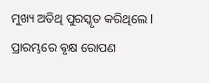ମୁଖ୍ୟ ଅତିଥି ପୁରସ୍କୃତ କରିଥିଲେ l ପ୍ରାରମ୍ଭରେ ଵୃକ୍ଷ ରୋପଣ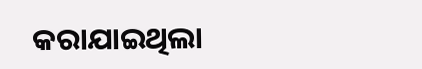କରାଯାଇଥିଲା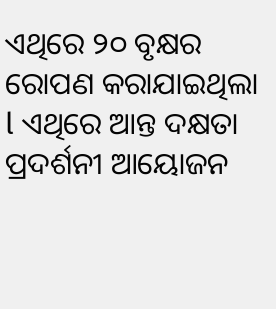ଏଥିରେ ୨୦ ବୃକ୍ଷର ରୋପଣ କରାଯାଇଥିଲା l ଏଥିରେ ଆନ୍ତ ଦକ୍ଷତା ପ୍ରଦର୍ଶନୀ ଆୟୋଜନ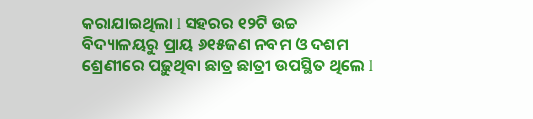କରାଯାଇଥିଲା l ସହରର ୧୨ଟି ଉଚ୍ଚ ବିଦ୍ୟାଳୟରୁ ପ୍ରାୟ ୬୧୫ଜଣ ନବମ ଓ ଦଶମ ଶ୍ରେଣୀରେ ପଢ଼ୁଥିବା ଛାତ୍ର ଛାତ୍ରୀ ଉପସ୍ଥିତ ଥିଲେ l